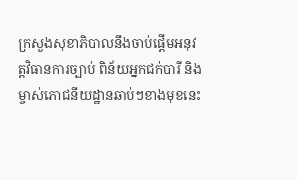ក្រសួងសុខាភិបាលនឹងចាប់ផ្ដើមអនុវត្តវិធានការច្បាប់ ពិន័យអ្នកជក់បារី និងម្ចាស់ភោជនីយដ្ឋានឆាប់ៗខាងមុខនេះ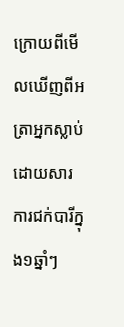ក្រោយពីមើលឃើញពីអត្រាអ្នកស្លាប់ដោយសារការជក់បារីក្នុង១ឆ្នាំៗ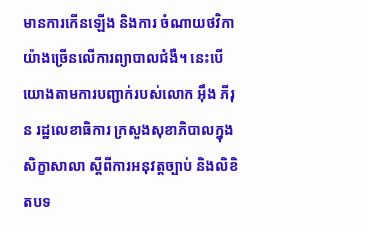មានការកើនឡើង និងការ ចំណាយថវិកាយ៉ាងច្រើនលើការព្យាបាលជំងឺ។ នេះបើយោងតាមការបញ្ជាក់របស់លោក អ៊ឹង ភីរុន រដ្ឋលេខាធិការ ក្រសួងសុខាភិបាលក្នុងសិក្ខាសាលា ស្ដីពីការអនុវត្តច្បាប់ និងលិខិតបទ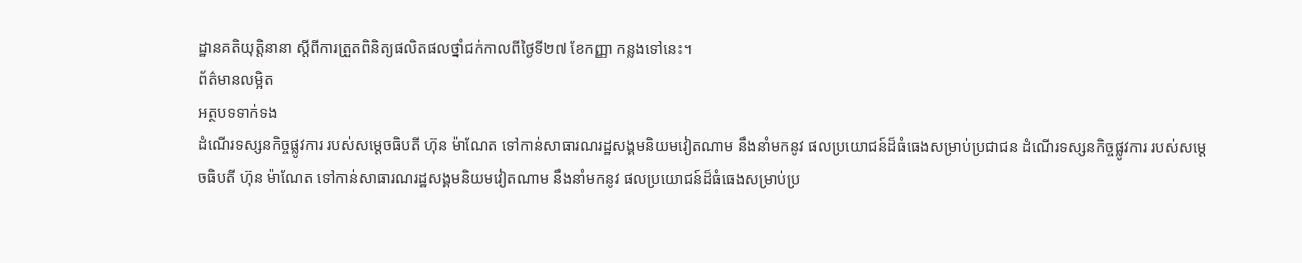ដ្ឋានគតិយុត្តិនានា ស្ដីពីការត្រួតពិនិត្យផលិតផលថ្នាំជក់កាលពីថ្ងៃទី២៧ ខែកញ្ញា កន្លងទៅនេះ។
ព័ត៌មានលម្អិត
អត្ថបទទាក់ទង
ដំណើរទស្សនកិច្ចផ្លូវការ របស់សម្ដេចធិបតី ហ៊ុន ម៉ាណែត ទៅកាន់សាធារណរដ្ឋសង្គមនិយមវៀតណាម នឹងនាំមកនូវ ផលប្រយោជន៍ដ៏ធំធេងសម្រាប់ប្រជាជន ដំណើរទស្សនកិច្ចផ្លូវការ របស់សម្ដេចធិបតី ហ៊ុន ម៉ាណែត ទៅកាន់សាធារណរដ្ឋសង្គមនិយមវៀតណាម នឹងនាំមកនូវ ផលប្រយោជន៍ដ៏ធំធេងសម្រាប់ប្រ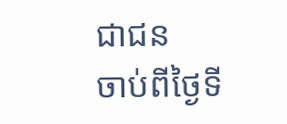ជាជន
ចាប់ពីថ្ងៃទី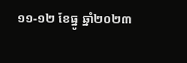១១-១២ ខែធ្នូ ឆ្នាំ២០២៣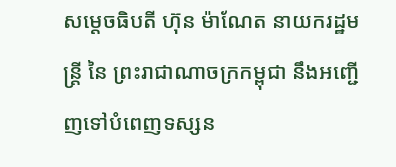សម្ដេចធិបតី ហ៊ុន ម៉ាណែត នាយករដ្ឋមន្ត្រី នៃ ព្រះរាជាណាចក្រកម្ពុជា នឹងអញ្ជើញទៅបំពេញទស្សន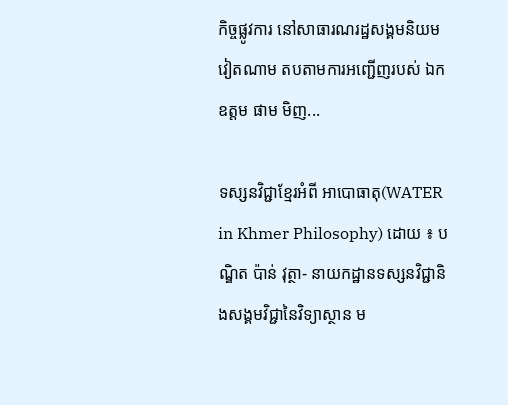កិច្ចផ្លូវការ នៅសាធារណរដ្ឋសង្គមនិយម វៀតណាម តបតាមការអញ្ជើញរបស់ ឯកឧត្តម ផាម មិញ...

ទស្សនវិជ្ជាខ្មែរអំពី អាបោធាតុ(WATER in Khmer Philosophy) ដោយ ៖ បណ្ឌិត ប៉ាន់ វុត្ថា- នាយកដ្ឋានទស្សនវិជ្ជានិងសង្គមវិជ្ជានៃវិទ្យាស្ថាន ម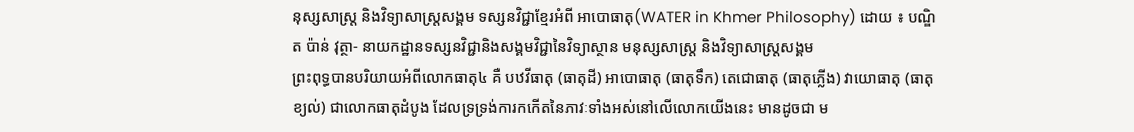នុស្សសាស្រ្ត និងវិទ្យាសាស្រ្តសង្គម ទស្សនវិជ្ជាខ្មែរអំពី អាបោធាតុ(WATER in Khmer Philosophy) ដោយ ៖ បណ្ឌិត ប៉ាន់ វុត្ថា- នាយកដ្ឋានទស្សនវិជ្ជានិងសង្គមវិជ្ជានៃវិទ្យាស្ថាន មនុស្សសាស្រ្ត និងវិទ្យាសាស្រ្តសង្គម
ព្រះពុទ្ធបានបរិយាយអំពីលោកធាតុ៤ គឺ បឋវីធាតុ (ធាតុដី) អាបោធាតុ (ធាតុទឹក) តេជោធាតុ (ធាតុភ្លើង) វាយោធាតុ (ធាតុខ្យល់) ជាលោកធាតុដំបូង ដែលទ្រទ្រង់ការកកើតនៃភាវៈទាំងអស់នៅលើលោកយើងនេះ មានដូចជា ម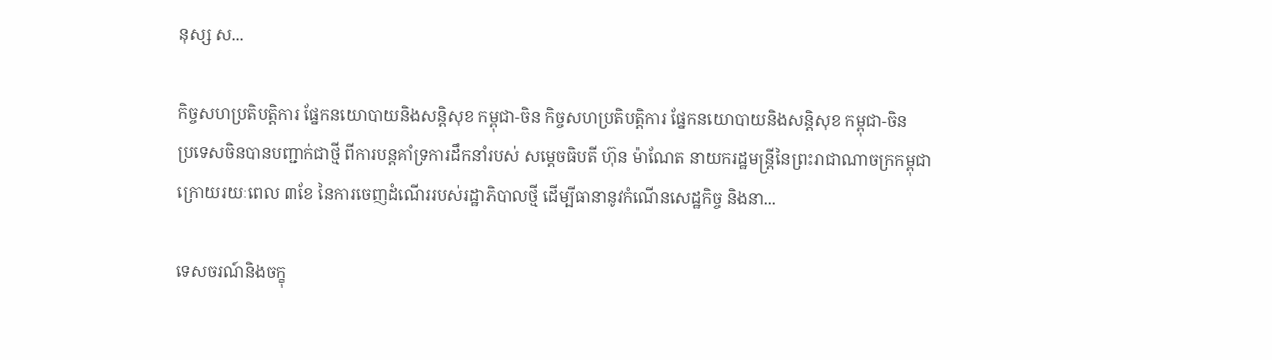នុស្ស ស...

កិច្ចសហប្រតិបត្តិការ ផ្នែកនយោបាយនិងសន្តិសុខ កម្ពុជា-ចិន កិច្ចសហប្រតិបត្តិការ ផ្នែកនយោបាយនិងសន្តិសុខ កម្ពុជា-ចិន
ប្រទេសចិនបានបញ្ជាក់ជាថ្មី ពីការបន្តគាំទ្រការដឹកនាំរបស់ សម្តេចធិបតី ហ៊ុន ម៉ាណែត នាយករដ្ឋមន្ត្រីនៃព្រះរាជាណាចក្រកម្ពុជា ក្រោយរយៈពេល ៣ខែ នៃការចេញដំណើររបស់រដ្ឋាភិបាលថ្មី ដើម្បីធានានូវកំណើនសេដ្ឋកិច្ច និងនា...

ទេសចរណ៍និងចក្ខុ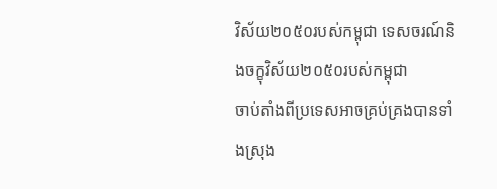វិស័យ២០៥០របស់កម្ពុជា ទេសចរណ៍និងចក្ខុវិស័យ២០៥០របស់កម្ពុជា
ចាប់តាំងពីប្រទេសអាចគ្រប់គ្រងបានទាំងស្រុង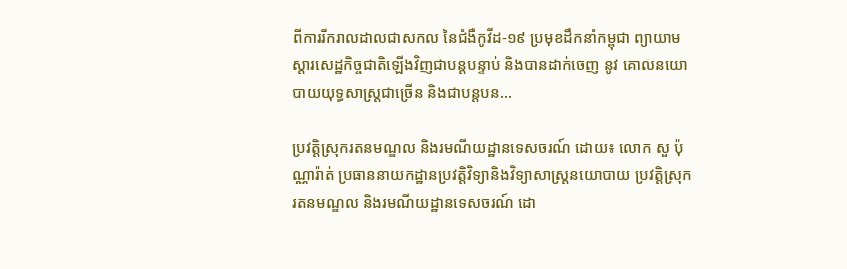ពីការរីករាលដាលជាសកល នៃជំងឺកូវីដ-១៩ ប្រមុខដឹកនាំកម្ពុជា ព្យាយាមស្តារសេដ្ឋកិច្ចជាតិឡើងវិញជាបន្តបន្ទាប់ និងបានដាក់ចេញ នូវ គោលនយោបាយយុទ្ធសាស្ត្រជាច្រើន និងជាបន្តបន...

ប្រវត្តិស្រុករតនមណ្ឌល និងរមណីយដ្ឋានទេសចរណ៍ ដោយ៖ លោក សួ ប៉ុណ្ណារ៉ាត់ ប្រធាននាយកដ្ឋានប្រវត្តិវិទ្យានិងវិទ្យាសាស្រ្តនយោបាយ ប្រវត្តិស្រុករតនមណ្ឌល និងរមណីយដ្ឋានទេសចរណ៍ ដោ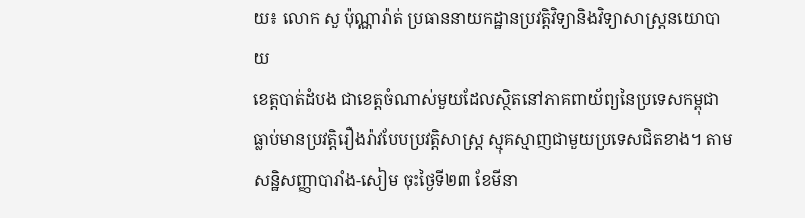យ៖ លោក សួ ប៉ុណ្ណារ៉ាត់ ប្រធាននាយកដ្ឋានប្រវត្តិវិទ្យានិងវិទ្យាសាស្រ្តនយោបាយ
ខេត្តបាត់ដំបង ជាខេត្តចំណាស់មួយដែលស្ថិតនៅភាគពាយ័ព្យនៃប្រទេសកម្ពុជា ធ្លាប់មានប្រវត្តិរឿងរ៉ាវបែបប្រវត្តិសាស្រ្ត ស្មុគស្មាញជាមួយប្រទេសជិតខាង។ តាមសន្ឋិសញ្ញាបារាំង-សៀម ចុះថ្ងៃទី២៣ ខែមីនា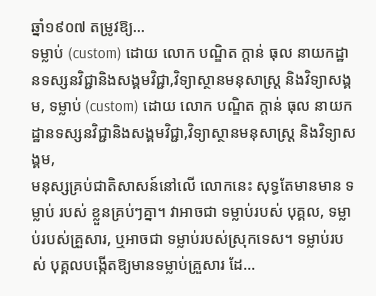ឆ្នាំ១៩០៧ តម្រូវឱ្យ...
ទម្លាប់ (custom) ដោយ លោក បណ្ឌិត ក្តាន់ ធុល នាយកដ្ឋានទស្សនវិជ្ជានិងសង្គមវិជ្ជា,វិទ្យាស្ថានមនុសាស្ត្រ និងវិទ្យាសង្គម, ទម្លាប់ (custom) ដោយ លោក បណ្ឌិត ក្តាន់ ធុល នាយកដ្ឋានទស្សនវិជ្ជានិងសង្គមវិជ្ជា,វិទ្យាស្ថានមនុសាស្ត្រ និងវិទ្យាសង្គម,
មនុស្សគ្រប់ជាតិសាសន៍នៅលើ លោកនេះ សុទ្ធតែមានមាន ទម្លាប់ របស់ ខ្លួនគ្រប់ៗគ្នា។ វាអាចជា ទម្លាប់របស់ បុគ្គល, ទម្លាប់របស់គ្រួសារ, ឬអាចជា ទម្លាប់របស់ស្រុកទេស។ ទម្លាប់របស់ បុគ្គលបង្កើតឱ្យមានទម្លាប់គ្រួសារ ដែ...